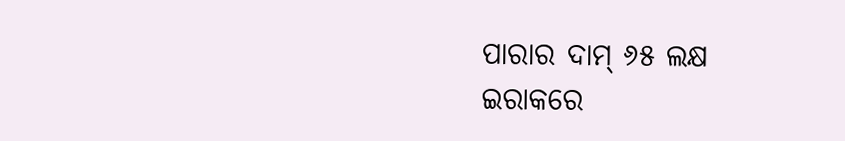ପାରାର ଦାମ୍ ୬୫ ଲକ୍ଷ
ଇରାକରେ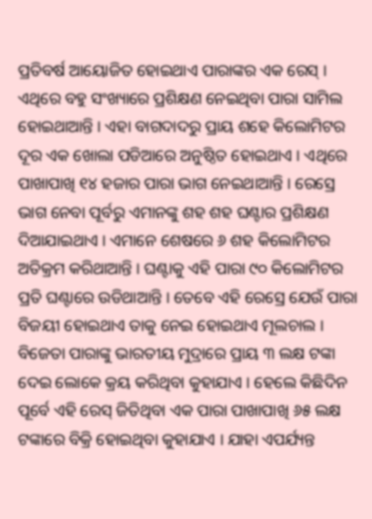ପ୍ରତିବର୍ଷ ଆୟୋଜିତ ହୋଇଥାଏ ପାରାଙ୍କର ଏକ ରେସ୍ । ଏଥିରେ ବହୁ ସଂଖ୍ୟାରେ ପ୍ରଶିକ୍ଷଣ ନେଇଥିବା ପାରା ସାମିଲ ହୋଇଥାଆନ୍ତି । ଏହା ବାଗଦାଦରୁ ପ୍ରାୟ ଶହେ କିଲୋମିଟର ଦୂର ଏକ ଖୋଲା ପଡିଆରେ ଅନୁଷ୍ଠିତ ହୋଇଥାଏ । ଏଥିରେ ପାଖାପାଖି ୧୪ ହଜାର ପାରା ଭାଗ ନେଇଥାଆନ୍ତି । ରେସ୍ରେ ଭାଗ ନେବା ପୂର୍ବରୁ ଏମାନଙ୍କୁ ଶହ ଶହ ଘଣ୍ଟାର ପ୍ରଶିକ୍ଷଣ ଦିଆଯାଇଥାଏ । ଏମାନେ ଶେଷରେ ୬ ଶହ କିଲୋମିଟର ଅତିକ୍ରମ କରିଥାଆନ୍ତି । ଘଣ୍ଟାକୁ ଏହି ପାରା ୯୦ କିଲୋମିଟର ପ୍ରତି ଘଣ୍ଟାରେ ଉଡିଥାଆନ୍ତି । ତେବେ ଏହି ରେସ୍ରେ ଯେଉଁ ପାରା ବିଜୟୀ ହୋଇଥାଏ ତାକୁ ନେଇ ହୋଇଥାଏ ମୂଲଚାଲ । ବିଜେତା ପାରାଙ୍କୁ ଭାରତୀୟ ମୁଦ୍ରାରେ ପ୍ରାୟ ୩ ଲକ୍ଷ ଟଙ୍କା ଦେଇ ଲୋକେ କ୍ରୟ କରିଥିବା କୁହାଯାଏ । ହେଲେ କିଛିଦିନ ପୂର୍ବେ ଏହି ରେସ୍ ଜିତିଥିବା ଏକ ପାରା ପାଖାପାଖି ୬୫ ଲକ୍ଷ ଟଙ୍କାରେ ବିକ୍ରି ହୋଇଥିବା କୁହାଯାଏ । ଯାହା ଏପର୍ଯ୍ୟନ୍ତ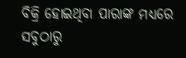ବିକ୍ରି ହୋଇଥିବା ପାରାଙ୍କ ମଧ୍ୟରେ ସବୁଠାରୁ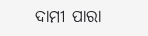ଦାମୀ ପାରା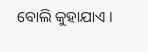ବୋଲି କୁହାଯାଏ ।